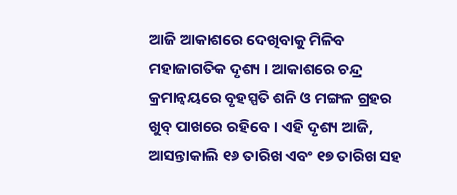ଆଜି ଆକାଶରେ ଦେଖିବାକୁ ମିଳିବ ମହାଜାଗତିକ ଦୃଶ୍ୟ । ଆକାଶରେ ଚନ୍ଦ୍ର କ୍ରମାନ୍ୱୟରେ ବୃହସ୍ପତି ଶନି ଓ ମଙ୍ଗଳ ଗ୍ରହର ଖୁବ୍ ପାଖରେ ରହିବେ । ଏହି ଦୃଶ୍ୟ ଆଜି, ଆସନ୍ତାକାଲି ୧୬ ତାରିଖ ଏବଂ ୧୭ ତାରିଖ ସହ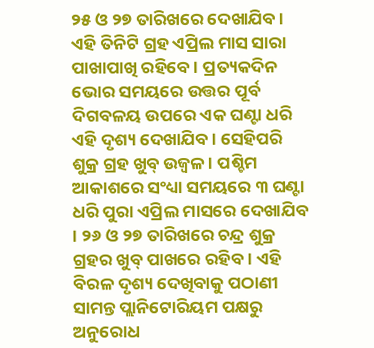୨୫ ଓ ୨୭ ତାରିଖରେ ଦେଖାଯିବ । ଏହି ତିନିଟି ଗ୍ରହ ଏପ୍ରିଲ ମାସ ସାରା ପାଖାପାଖି ରହିବେ । ପ୍ରତ୍ୟକଦିନ ଭୋର ସମୟରେ ଉତ୍ତର ପୂର୍ବ ଦିଗବଳୟ ଉପରେ ଏକ ଘଣ୍ଟା ଧରି ଏହି ଦୃଶ୍ୟ ଦେଖାଯିବ । ସେହିପରି ଶୁକ୍ର ଗ୍ରହ ଖୁବ୍ ଉଜ୍ୱଳ । ପଶ୍ଚିମ ଆକାଶରେ ସଂଧ୍ୟା ସମୟରେ ୩ ଘଣ୍ଟା ଧରି ପୁରା ଏପ୍ରିଲ ମାସରେ ଦେଖାଯିବ । ୨୬ ଓ ୨୭ ତାରିଖରେ ଚନ୍ଦ୍ର ଶୁକ୍ର ଗ୍ରହର ଖୁବ୍ ପାଖରେ ରହିବ । ଏହି ବିରଳ ଦୃଶ୍ୟ ଦେଖିବାକୁ ପଠାଣୀ ସାମନ୍ତ ପ୍ଲାନିଟୋରିୟମ ପକ୍ଷରୁ ଅନୁରୋଧ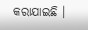କରାଯାଇଛି ।